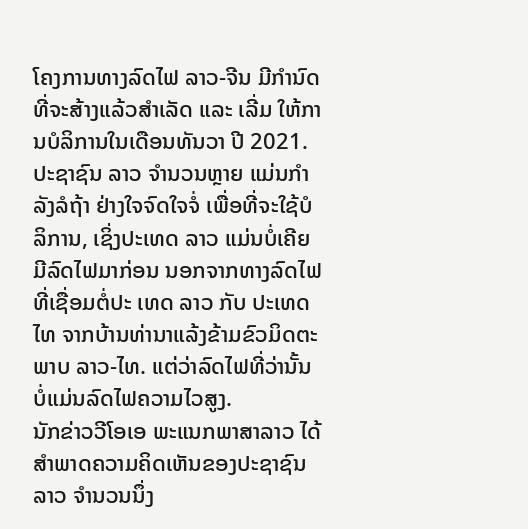ໂຄງການທາງລົດໄຟ ລາວ-ຈີນ ມີກຳນົດທີ່ຈະສ້າງແລ້ວສຳເລັດ ແລະ ເລີ່ມ ໃຫ້ການບໍລິການໃນເດືອນທັນວາ ປີ 2021. ປະຊາຊົນ ລາວ ຈຳນວນຫຼາຍ ແມ່ນກຳລັງລໍຖ້າ ຢ່າງໃຈຈົດໃຈຈໍ່ ເພື່ອທີ່ຈະໃຊ້ບໍລິການ, ເຊິ່ງປະເທດ ລາວ ແມ່ນບໍ່ເຄີຍມີລົດໄຟມາກ່ອນ ນອກຈາກທາງລົດໄຟ ທີ່ເຊື່ອມຕໍ່ປະ ເທດ ລາວ ກັບ ປະເທດ ໄທ ຈາກບ້ານທ່ານາແລ້ງຂ້າມຂົວມິດຕະພາບ ລາວ-ໄທ. ແຕ່ວ່າລົດໄຟທີ່ວ່ານັ້ນ ບໍ່ແມ່ນລົດໄຟຄວາມໄວສູງ.
ນັກຂ່າວວີໂອເອ ພະແນກພາສາລາວ ໄດ້ສຳພາດຄວາມຄິດເຫັນຂອງປະຊາຊົນ ລາວ ຈຳນວນນຶ່ງ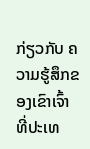ກ່ຽວກັບ ຄວາມຮູ້ສຶກຂອງເຂົາເຈົ້າ ທີ່ປະເທ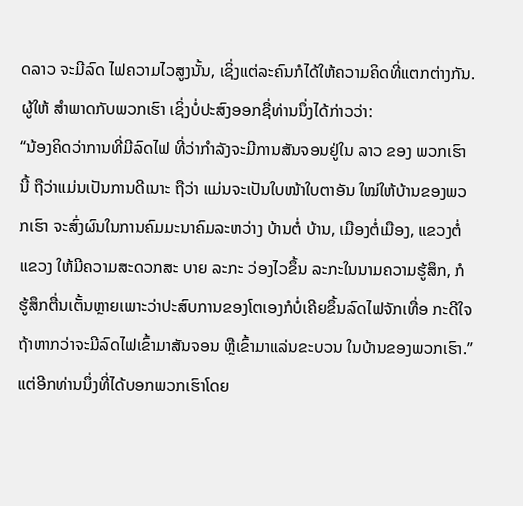ດລາວ ຈະມີລົດ ໄຟຄວາມໄວສູງນັ້ນ, ເຊິ່ງແຕ່ລະຄົນກໍໄດ້ໃຫ້ຄວາມຄິດທີ່ແຕກຕ່າງກັນ. ຜູ້ໃຫ້ ສຳພາດກັບພວກເຮົາ ເຊິ່ງບໍ່ປະສົງອອກຊື່ທ່ານນຶ່ງໄດ້ກ່າວວ່າ:
“ນ້ອງຄິດວ່າການທີ່ມີລົດໄຟ ທີ່ວ່າກຳລັງຈະມີການສັນຈອນຢູ່ໃນ ລາວ ຂອງ ພວກເຮົານີ້ ຖືວ່າແມ່ນເປັນການດີເນາະ ຖືວ່າ ແມ່ນຈະເປັນໃບໜ້າໃບຕາອັນ ໃໝ່ໃຫ້ບ້ານຂອງພວກເຮົາ ຈະສົ່ງຜົນໃນການຄົມມະນາຄົມລະຫວ່າງ ບ້ານຕໍ່ ບ້ານ, ເມືອງຕໍ່ເມືອງ, ແຂວງຕໍ່ແຂວງ ໃຫ້ມີຄວາມສະດວກສະ ບາຍ ລະກະ ວ່ອງໄວຂຶ້ນ ລະກະໃນນາມຄວາມຮູ້ສຶກ, ກໍຮູ້ສຶກຕື່ນເຕັ້ນຫຼາຍເພາະວ່າປະສົບການຂອງໂຕເອງກໍບໍ່ເຄີຍຂຶ້ນລົດໄຟຈັກເທື່ອ ກະດີໃຈຖ້າຫາກວ່າຈະມີລົດໄຟເຂົ້າມາສັນຈອນ ຫຼືເຂົ້າມາແລ່ນຂະບວນ ໃນບ້ານຂອງພວກເຮົາ.”
ແຕ່ອີກທ່ານນຶ່ງທີ່ໄດ້ບອກພວກເຮົາໂດຍ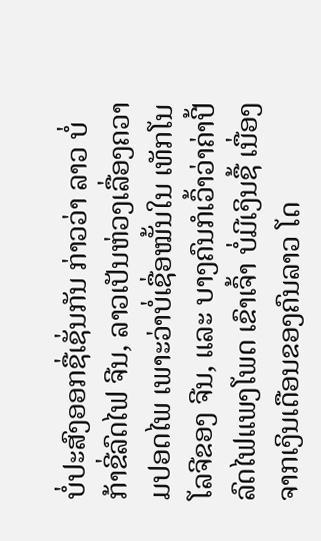ບໍ່ປະສົງອອກຊື່ເຊັ່ນກັນ ກ່າວວ່າ ລາວ ບໍ່ກ້າຂີ່ລົດໄຟ ຈີນ, ລາວເປັນຫ່ວງເລື່ອງຄວາມປອດໄພ ເພາະວ່າບໍ່ເຊື່ອໝັ້ນໃນ ເທັກໂນໂລຈີຂອງ ຈີນ, ແລະ ບາງຄົນກໍເວົ້າວ່າຄ່າປີ້ລົດໄຟແພງໂພດ ເຂົາເຈົ້າ ບໍ່ມີເງິນຊື້ ເນື່ອງຈາກເງິນເດືອນຂອງຄົນລາວ ໂດ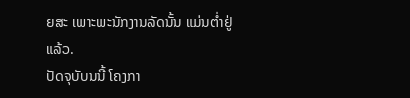ຍສະ ເພາະພະນັກງານລັດນັ້ນ ແມ່ນຕໍ່າຢູ່ແລ້ວ.
ປັດຈຸບັບນນີ້ ໂຄງກາ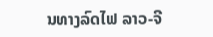ນທາງລົດໄຟ ລາວ-ຈີ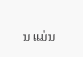ນ ແມ່ນ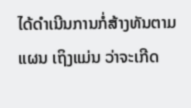ໄດ້ດຳເນີນການກໍ່ສ້າງທັນຕາມແຜນ ເຖິງແມ່ນ ວ່າຈະເກີດ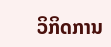ວິກິດການ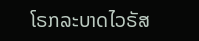ໂຣກລະບາດໄວຣັສ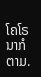ໂຄໂຣນາກໍຕາມ.